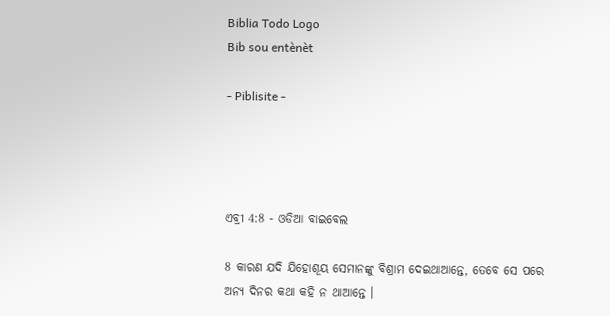Biblia Todo Logo
Bib sou entènèt

- Piblisite -




ଏବ୍ରୀ 4:8 - ଓଡିଆ ବାଇବେଲ

8 କାରଣ ଯଦି ଯିହୋଶୂୟ ସେମାନଙ୍କୁ ବିଶ୍ରାମ ଦେଇଥାଆନ୍ତେ, ତେବେ ସେ ପରେ ଅନ୍ୟ ଦିନର କଥା କହି ନ ଥାଆନ୍ତେ ।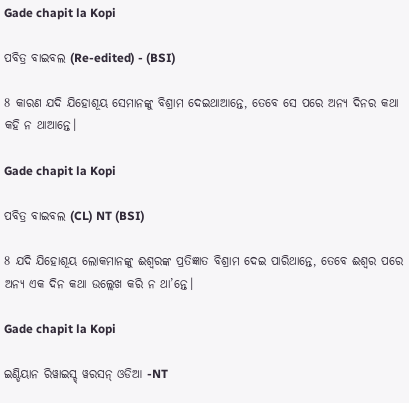Gade chapit la Kopi

ପବିତ୍ର ବାଇବଲ (Re-edited) - (BSI)

8 କାରଣ ଯଦି ଯିହୋଶୂୟ ସେମାନଙ୍କୁ ବିଶ୍ରାମ ଦେଇଥାଆନ୍ତେ, ତେବେ ସେ ପରେ ଅନ୍ୟ ଦିନର କଥା କହି ନ ଥାଆନ୍ତେ।

Gade chapit la Kopi

ପବିତ୍ର ବାଇବଲ (CL) NT (BSI)

8 ଯଦି ଯିହୋଶୂୟ ଲୋକମାନଙ୍କୁ ଈଶ୍ୱରଙ୍କ ପ୍ରତିଜ୍ଞାତ ବିଶ୍ରାମ ଦେଇ ପାରିଥାନ୍ତେ, ତେବେ ଈଶ୍ୱର ପରେ ଅନ୍ୟ ଏକ ଦିନ କଥା ଉଲ୍ଲେଖ କରି ନ ଥା’ନ୍ତେ।

Gade chapit la Kopi

ଇଣ୍ଡିୟାନ ରିୱାଇସ୍ଡ୍ ୱରସନ୍ ଓଡିଆ -NT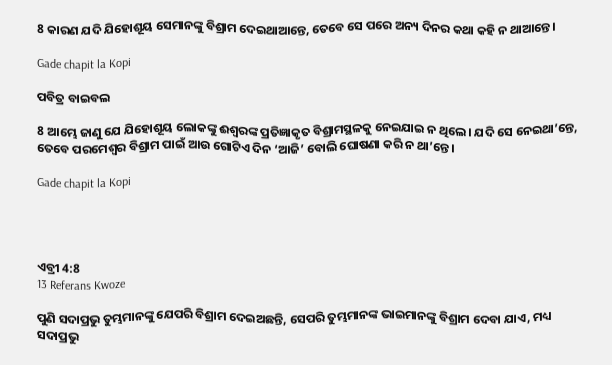8 କାରଣ ଯଦି ଯିହୋଶୂୟ ସେମାନଙ୍କୁ ବିଶ୍ରାମ ଦେଇଥାଆନ୍ତେ, ତେବେ ସେ ପରେ ଅନ୍ୟ ଦିନର କଥା କହି ନ ଥାଆନ୍ତେ।

Gade chapit la Kopi

ପବିତ୍ର ବାଇବଲ

8 ଆମ୍ଭେ ଜାଣୁ ଯେ ଯିହୋଶୂୟ ଲୋକଙ୍କୁ ଈଶ୍ୱରଙ୍କ ପ୍ରତିଜ୍ଞାକୃତ ବିଶ୍ରାମସ୍ଥଳକୁ ନେଇଯାଇ ନ ଥିଲେ। ଯଦି ସେ ନେଇଥା’ନ୍ତେ, ତେବେ ପରମେଶ୍ୱର ବିଶ୍ରାମ ପାଇଁ ଆଉ ଗୋଟିଏ ଦିନ ‘ଆଜି’ ବୋଲି ଘୋଷଣା କରି ନ ଥା’ନ୍ତେ।

Gade chapit la Kopi




ଏବ୍ରୀ 4:8
13 Referans Kwoze

ପୁଣି ସଦାପ୍ରଭୁ ତୁମ୍ଭମାନଙ୍କୁ ଯେପରି ବିଶ୍ରାମ ଦେଇଅଛନ୍ତି, ସେପରି ତୁମ୍ଭମାନଙ୍କ ଭାଇମାନଙ୍କୁ ବିଶ୍ରାମ ଦେବା ଯାଏ, ମଧ୍ୟ ସଦାପ୍ରଭୁ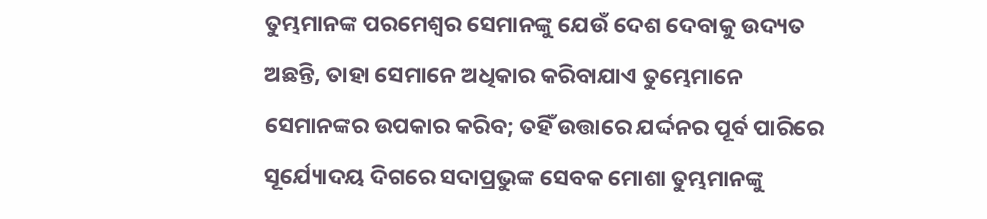ତୁମ୍ଭମାନଙ୍କ ପରମେଶ୍ୱର ସେମାନଙ୍କୁ ଯେଉଁ ଦେଶ ଦେବାକୁ ଉଦ୍ୟତ ଅଛନ୍ତି, ତାହା ସେମାନେ ଅଧିକାର କରିବାଯାଏ ତୁମ୍ଭେମାନେ ସେମାନଙ୍କର ଉପକାର କରିବ; ତହିଁ ଉତ୍ତାରେ ଯର୍ଦ୍ଦନର ପୂର୍ବ ପାରିରେ ସୂର୍ଯ୍ୟୋଦୟ ଦିଗରେ ସଦାପ୍ରଭୁଙ୍କ ସେବକ ମୋଶା ତୁମ୍ଭମାନଙ୍କୁ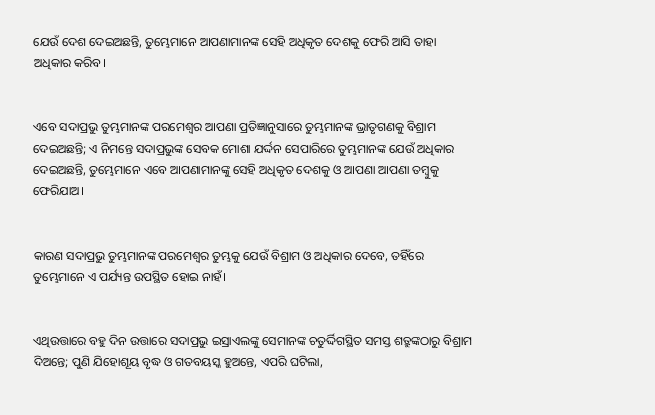ଯେଉଁ ଦେଶ ଦେଇଅଛନ୍ତି, ତୁମ୍ଭେମାନେ ଆପଣାମାନଙ୍କ ସେହି ଅଧିକୃତ ଦେଶକୁ ଫେରି ଆସି ତାହା ଅଧିକାର କରିବ।


ଏବେ ସଦାପ୍ରଭୁ ତୁମ୍ଭମାନଙ୍କ ପରମେଶ୍ୱର ଆପଣା ପ୍ରତିଜ୍ଞାନୁସାରେ ତୁମ୍ଭମାନଙ୍କ ଭ୍ରାତୃଗଣକୁ ବିଶ୍ରାମ ଦେଇଅଛନ୍ତି; ଏ ନିମନ୍ତେ ସଦାପ୍ରଭୁଙ୍କ ସେବକ ମୋଶା ଯର୍ଦ୍ଦନ ସେପାରିରେ ତୁମ୍ଭମାନଙ୍କ ଯେଉଁ ଅଧିକାର ଦେଇଅଛନ୍ତି, ତୁମ୍ଭେମାନେ ଏବେ ଆପଣାମାନଙ୍କୁ ସେହି ଅଧିକୃତ ଦେଶକୁ ଓ ଆପଣା ଆପଣା ତମ୍ବୁକୁ ଫେରିଯାଅ।


କାରଣ ସଦାପ୍ରଭୁ ତୁମ୍ଭମାନଙ୍କ ପରମେଶ୍ୱର ତୁମ୍ଭକୁ ଯେଉଁ ବିଶ୍ରାମ ଓ ଅଧିକାର ଦେବେ, ତହିଁରେ ତୁମ୍ଭେମାନେ ଏ ପର୍ଯ୍ୟନ୍ତ ଉପସ୍ଥିତ ହୋଇ ନାହଁ।


ଏଥିଉତ୍ତାରେ ବହୁ ଦିନ ଉତ୍ତାରେ ସଦାପ୍ରଭୁ ଇସ୍ରାଏଲଙ୍କୁ ସେମାନଙ୍କ ଚତୁର୍ଦ୍ଦିଗସ୍ଥିତ ସମସ୍ତ ଶତ୍ରୁଙ୍କଠାରୁ ବିଶ୍ରାମ ଦିଅନ୍ତେ; ପୁଣି ଯିହୋଶୂୟ ବୃଦ୍ଧ ଓ ଗତବୟସ୍କ ହୁଅନ୍ତେ, ଏପରି ଘଟିଲା,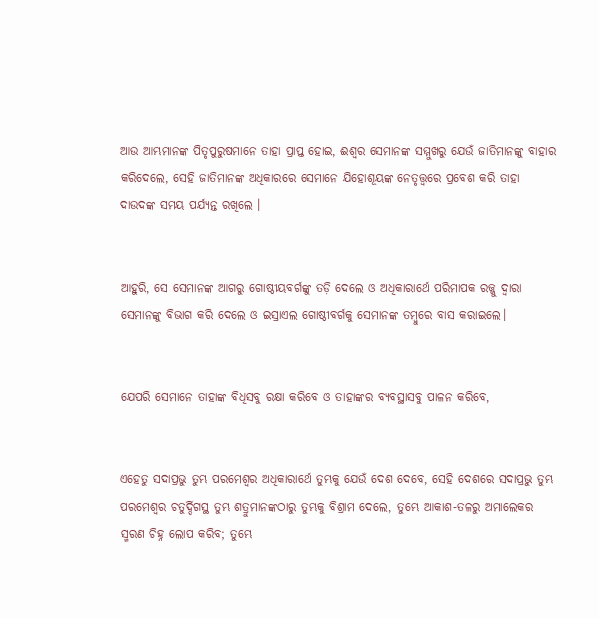ଆଉ ଆମ୍ଭମାନଙ୍କ ପିତୃପୁରୁଷମାନେ ତାହା ପ୍ରାପ୍ତ ହୋଇ, ଈଶ୍ୱର ସେମାନଙ୍କ ସମ୍ମୁଖରୁ ଯେଉଁ ଜାତିମାନଙ୍କୁ ବାହାର କରିଦେଲେ, ସେହି ଜାତିମାନଙ୍କ ଅଧିକାରରେ ସେମାନେ ଯିହୋଶୂୟଙ୍କ ନେତୃତ୍ତ୍ୱରେ ପ୍ରବେଶ କରି ତାହା ଦାଉଦଙ୍କ ସମୟ ପର୍ଯ୍ୟନ୍ତ ରଖିଲେ ।


ଆହୁରି, ସେ ସେମାନଙ୍କ ଆଗରୁ ଗୋଷ୍ଠୀୟବର୍ଗଙ୍କୁ ତଡ଼ି ଦେଲେ ଓ ଅଧିକାରାର୍ଥେ ପରିମାପକ ରଜ୍ଜୁ ଦ୍ୱାରା ସେମାନଙ୍କୁ ବିଭାଗ କରି ଦେଲେ ଓ ଇସ୍ରାଏଲ ଗୋଷ୍ଠୀବର୍ଗକୁ ସେମାନଙ୍କ ତମ୍ବୁରେ ବାସ କରାଇଲେ।


ଯେପରି ସେମାନେ ତାହାଙ୍କ ବିଧିସବୁ ରକ୍ଷା କରିବେ ଓ ତାହାଙ୍କର ବ୍ୟବସ୍ଥାସବୁ ପାଳନ କରିବେ,


ଏହେତୁ ସଦାପ୍ରଭୁ ତୁମ୍ଭ ପରମେଶ୍ୱର ଅଧିକାରାର୍ଥେ ତୁମ୍ଭକୁ ଯେଉଁ ଦେଶ ଦେବେ, ସେହି ଦେଶରେ ସଦାପ୍ରଭୁ ତୁମ୍ଭ ପରମେଶ୍ୱର ଚତୁର୍ଦ୍ଦିଗସ୍ଥ ତୁମ୍ଭ ଶତ୍ରୁମାନଙ୍କଠାରୁ ତୁମ୍ଭକୁ ବିଶ୍ରାମ ଦେଲେ, ତୁମ୍ଭେ ଆକାଶ-ତଳରୁ ଅମାଲେକର ସ୍ମରଣ ଚିହ୍ନ ଲୋପ କରିବ; ତୁମ୍ଭେ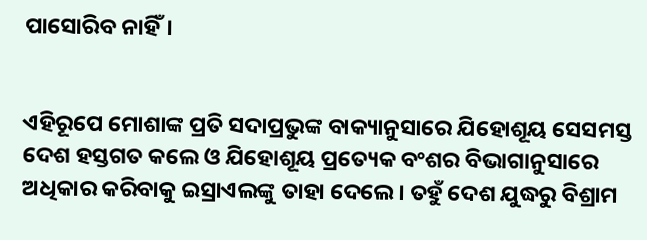ପାସୋରିବ ନାହିଁ।


ଏହିରୂପେ ମୋଶାଙ୍କ ପ୍ରତି ସଦାପ୍ରଭୁଙ୍କ ବାକ୍ୟାନୁସାରେ ଯିହୋଶୂୟ ସେସମସ୍ତ ଦେଶ ହସ୍ତଗତ କଲେ ଓ ଯିହୋଶୂୟ ପ୍ରତ୍ୟେକ ବଂଶର ବିଭାଗାନୁସାରେ ଅଧିକାର କରିବାକୁ ଇସ୍ରାଏଲଙ୍କୁ ତାହା ଦେଲେ। ତହୁଁ ଦେଶ ଯୁଦ୍ଧରୁ ବିଶ୍ରାମ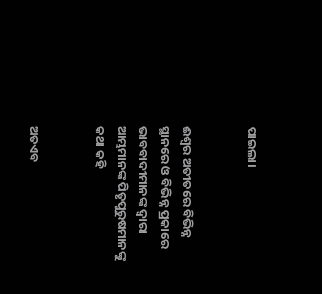ପାଇଲା।


ଈଶ୍ୱର ଅତୀତରେ ବିଭିନ୍ନ ସ୍ଥାନରେ ଓ ବିଭିନ୍ନ ପ୍ରକାରେ ଭାବବାଦୀମାନଙ୍କ ଦ୍ୱାରା ଆମ୍ଭମାନଙ୍କ ପିତୃପୁରୁଷମାନଙ୍କୁ କଥା କହି


ଅତଏବ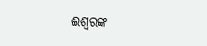ଈଶ୍ୱରଙ୍କ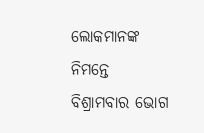ଲୋକମାନଙ୍କ ନିମନ୍ତେ ବିଶ୍ରାମବାର ଭୋଗ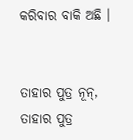କରିବାର ବାକି ଅଛି ।


ତାହାର ପୁତ୍ର ନୂନ୍‍, ତାହାର ପୁତ୍ର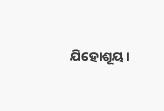ଯିହୋଶୂୟ।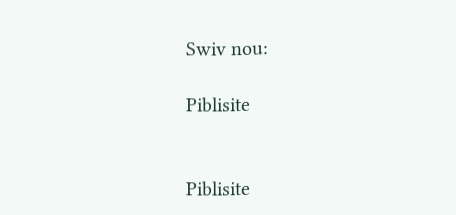Swiv nou:

Piblisite


Piblisite